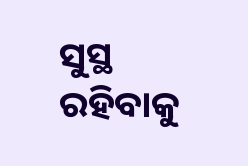ସୁସ୍ଥ ରହିବାକୁ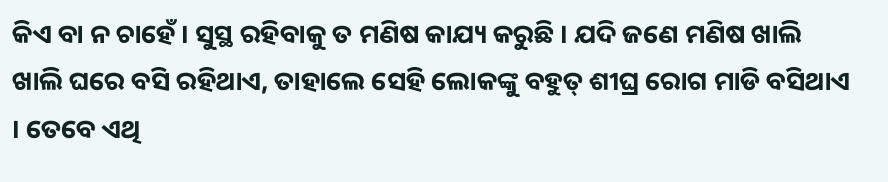କିଏ ବା ନ ଚାହେଁ । ସୁସ୍ଥ ରହିବାକୁ ତ ମଣିଷ କାଯ୍ୟ କରୁଛି । ଯଦି ଜଣେ ମଣିଷ ଖାଲି ଖାଲି ଘରେ ବସି ରହିଥାଏ, ତାହାଲେ ସେହି ଲୋକଙ୍କୁ ବହୁତ୍ ଶୀଘ୍ର ରୋଗ ମାଡି ବସିଥାଏ । ତେବେ ଏଥି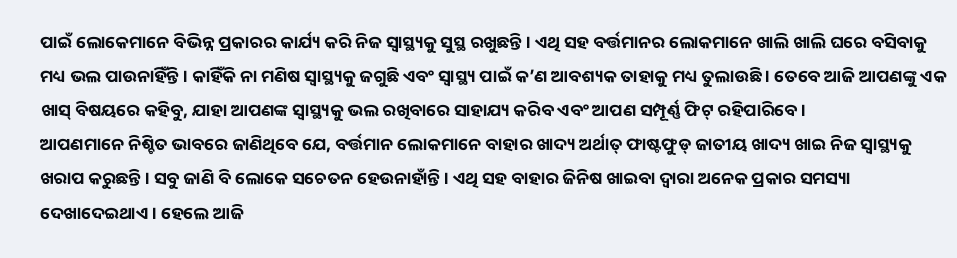ପାଇଁ ଲୋକେମାନେ ବିଭିନ୍ନ ପ୍ରକାରର କାର୍ଯ୍ୟ କରି ନିଜ ସ୍ୱାସ୍ଥ୍ୟକୁ ସୁସ୍ଥ ରଖୁଛନ୍ତି । ଏଥି ସହ ବର୍ତ୍ତମାନର ଲୋକମାନେ ଖାଲି ଖାଲି ଘରେ ବସିବାକୁ ମଧ୍ୟ ଭଲ ପାଉନାହିଁନ୍ତି । କାହିଁକି ନା ମଣିଷ ସ୍ୱାସ୍ଥ୍ୟକୁ ଜଗୁଛି ଏବଂ ସ୍ୱାସ୍ଥ୍ୟ ପାଇଁ କ’ଣ ଆବଶ୍ୟକ ତାହାକୁ ମଧ୍ୟ ତୁଲାଉଛି । ତେବେ ଆଜି ଆପଣଙ୍କୁ ଏକ ଖାସ୍ ବିଷୟରେ କହିବୁ, ଯାହା ଆପଣଙ୍କ ସ୍ୱାସ୍ଥ୍ୟକୁ ଭଲ ରଖିବାରେ ସାହାଯ୍ୟ କରିବ ଏବଂ ଆପଣ ସମ୍ପୂର୍ଣ୍ଣ ଫିଟ୍ ରହିପାରିବେ ।
ଆପଣମାନେ ନିଶ୍ଚିତ ଭାବରେ ଜାଣିଥିବେ ଯେ, ବର୍ତ୍ତମାନ ଲୋକମାନେ ବାହାର ଖାଦ୍ୟ ଅର୍ଥାତ୍ ଫାଷ୍ଟଫୁଡ୍ ଜାତୀୟ ଖାଦ୍ୟ ଖାଇ ନିଜ ସ୍ୱାସ୍ଥ୍ୟକୁ ଖରାପ କରୁଛନ୍ତି । ସବୁ ଜାଣି ବି ଲୋକେ ସଚେତନ ହେଉନାହାଁନ୍ତି । ଏଥି ସହ ବାହାର ଜିନିଷ ଖାଇବା ଦ୍ବାରା ଅନେକ ପ୍ରକାର ସମସ୍ୟା ଦେଖାଦେଇଥାଏ । ହେଲେ ଆଜି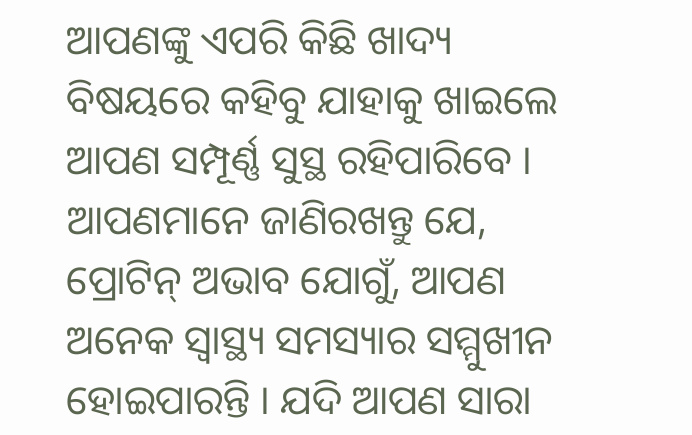ଆପଣଙ୍କୁ ଏପରି କିଛି ଖାଦ୍ୟ ବିଷୟରେ କହିବୁ ଯାହାକୁ ଖାଇଲେ ଆପଣ ସମ୍ପୂର୍ଣ୍ଣ ସୁସ୍ଥ ରହିପାରିବେ ।
ଆପଣମାନେ ଜାଣିରଖନ୍ତୁ ଯେ, ପ୍ରୋଟିନ୍ ଅଭାବ ଯୋଗୁଁ, ଆପଣ ଅନେକ ସ୍ୱାସ୍ଥ୍ୟ ସମସ୍ୟାର ସମ୍ମୁଖୀନ ହୋଇପାରନ୍ତି । ଯଦି ଆପଣ ସାରା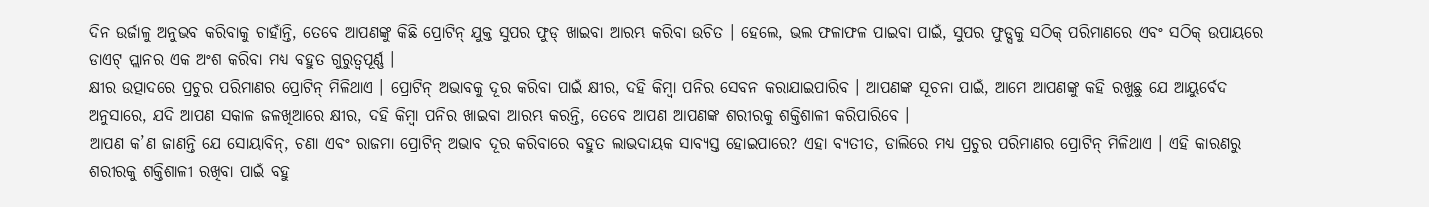ଦିନ ଉର୍ଜାଳୁ ଅନୁଭବ କରିବାକୁ ଚାହାଁନ୍ତି, ତେବେ ଆପଣଙ୍କୁ କିଛି ପ୍ରୋଟିନ୍ ଯୁକ୍ତ ସୁପର ଫୁଡ୍ ଖାଇବା ଆରମ୍ଭ କରିବା ଉଚିତ । ହେଲେ, ଭଲ ଫଳାଫଳ ପାଇବା ପାଇଁ, ସୁପର ଫୁଡ୍ସକୁ ସଠିକ୍ ପରିମାଣରେ ଏବଂ ସଠିକ୍ ଉପାୟରେ ଡାଏଟ୍ ପ୍ଲାନର ଏକ ଅଂଶ କରିବା ମଧ୍ୟ ବହୁତ ଗୁରୁତ୍ୱପୂର୍ଣ୍ଣ ।
କ୍ଷୀର ଉତ୍ପାଦରେ ପ୍ରଚୁର ପରିମାଣର ପ୍ରୋଟିନ୍ ମିଳିଥାଏ । ପ୍ରୋଟିନ୍ ଅଭାବକୁ ଦୂର କରିବା ପାଇଁ କ୍ଷୀର, ଦହି କିମ୍ବା ପନିର ସେବନ କରାଯାଇପାରିବ । ଆପଣଙ୍କ ସୂଚନା ପାଇଁ, ଆମେ ଆପଣଙ୍କୁ କହି ରଖୁଛୁ ଯେ ଆୟୁର୍ବେଦ ଅନୁସାରେ, ଯଦି ଆପଣ ସକାଳ ଜଳଖିଆରେ କ୍ଷୀର, ଦହି କିମ୍ବା ପନିର ଖାଇବା ଆରମ୍ଭ କରନ୍ତି, ତେବେ ଆପଣ ଆପଣଙ୍କ ଶରୀରକୁ ଶକ୍ତିଶାଳୀ କରିପାରିବେ ।
ଆପଣ କ’ଣ ଜାଣନ୍ତି ଯେ ସୋୟାବିନ୍, ଚଣା ଏବଂ ରାଜମା ପ୍ରୋଟିନ୍ ଅଭାବ ଦୂର କରିବାରେ ବହୁତ ଲାଭଦାୟକ ସାବ୍ୟସ୍ତ ହୋଇପାରେ? ଏହା ବ୍ୟତୀତ, ଡାଲିରେ ମଧ୍ୟ ପ୍ରଚୁର ପରିମାଣର ପ୍ରୋଟିନ୍ ମିଳିଥାଏ । ଏହି କାରଣରୁ ଶରୀରକୁ ଶକ୍ତିଶାଳୀ ରଖିବା ପାଇଁ ବହୁ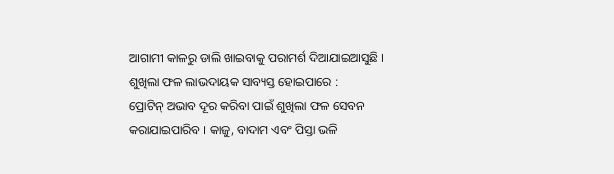ଆଗାମୀ କାଳରୁ ଡାଲି ଖାଇବାକୁ ପରାମର୍ଶ ଦିଆଯାଇଆସୁଛି ।
ଶୁଖିଲା ଫଳ ଲାଭଦାୟକ ସାବ୍ୟସ୍ତ ହୋଇପାରେ :
ପ୍ରୋଟିନ୍ ଅଭାବ ଦୂର କରିବା ପାଇଁ ଶୁଖିଲା ଫଳ ସେବନ କରାଯାଇପାରିବ । କାଜୁ, ବାଦାମ ଏବଂ ପିସ୍ତା ଭଳି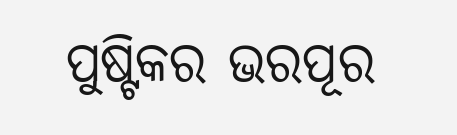ପୁଷ୍ଟିକର ଭରପୂର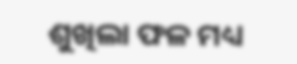ଶୁଖିଲା ଫଳ ମଧ୍ୟ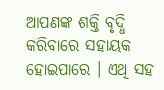ଆପଣଙ୍କ ଶକ୍ତି ବୃଦ୍ଧି କରିବାରେ ସହାୟକ ହୋଇପାରେ । ଏଥି ସହ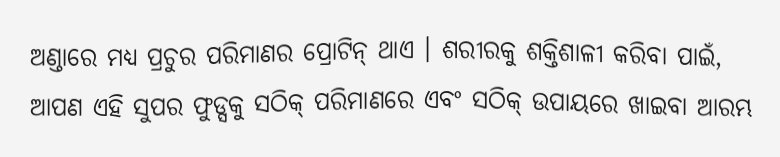ଅଣ୍ଡାରେ ମଧ୍ୟ ପ୍ରଚୁର ପରିମାଣର ପ୍ରୋଟିନ୍ ଥାଏ । ଶରୀରକୁ ଶକ୍ତିଶାଳୀ କରିବା ପାଇଁ, ଆପଣ ଏହି ସୁପର ଫୁଡ୍ସକୁ ସଠିକ୍ ପରିମାଣରେ ଏବଂ ସଠିକ୍ ଉପାୟରେ ଖାଇବା ଆରମ୍ଭ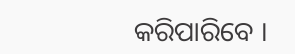କରିପାରିବେ ।